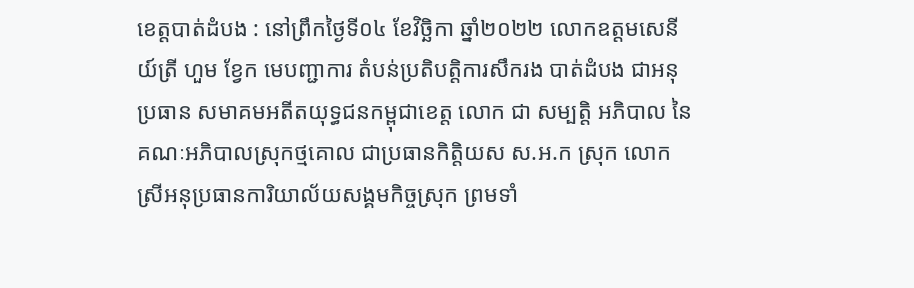ខេត្តបាត់ដំបង : នៅព្រឹកថ្ងៃទី០៤ ខែវិច្ឆិកា ឆ្នាំ២០២២ លោកឧត្តមសេនីយ៍ត្រី ហួម ខ្វែក មេបញ្ជាការ តំបន់ប្រតិបត្តិការសឹករង បាត់ដំបង ជាអនុប្រធាន សមាគមអតីតយុទ្ធជនកម្ពុជាខេត្ត លោក ជា សម្បត្តិ អភិបាល នៃគណៈអភិបាលស្រុកថ្មគោល ជាប្រធានកិត្តិយស ស.អ.ក ស្រុក លោកស្រីអនុប្រធានការិយាល័យសង្គមកិច្ចស្រុក ព្រមទាំ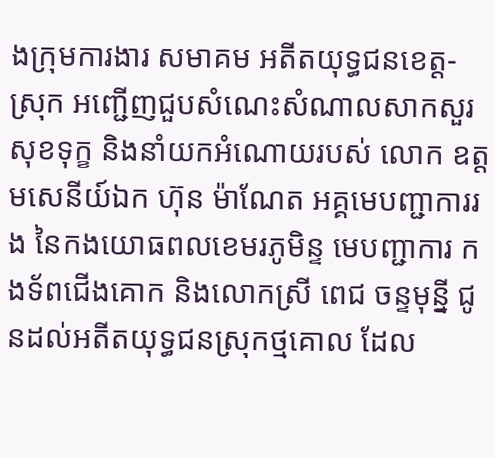ងក្រុមការងារ សមាគម អតីតយុទ្ធជនខេត្ត-ស្រុក អញ្ជើញជួបសំណេះសំណាលសាកសួរសុខទុក្ខ និងនាំយកអំណោយរបស់ លោក ឧត្តមសេនីយ៍ឯក ហ៊ុន ម៉ាណែត អគ្គមេបញ្ជាការរង នៃកងយោធពលខេមរភូមិន្ទ មេបញ្ជាការ កងទ័ពជើងគោក និងលោកស្រី ពេជ ចន្ទមុន្នី ជូនដល់អតីតយុទ្ធជនស្រុកថ្មគោល ដែល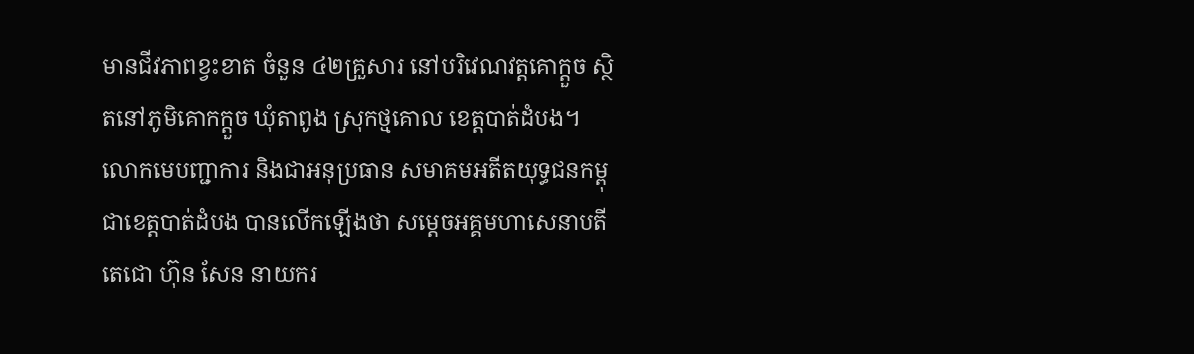មានជីវភាពខ្វះខាត ចំនួន ៤២គ្រួសារ នៅបរិវេណវត្តគោក្តួច ស្ថិតនៅភូមិគោកក្តួច ឃុំតាពូង ស្រុកថ្មគោល ខេត្តបាត់ដំបង។
លោកមេបញ្ជាការ និងជាអនុប្រធាន សមាគមអតីតយុទ្ធជនកម្ពុជាខេត្តបាត់ដំបង បានលើកឡើងថា សម្តេចអគ្គមហាសេនាបតីតេជោ ហ៊ុន សែន នាយករ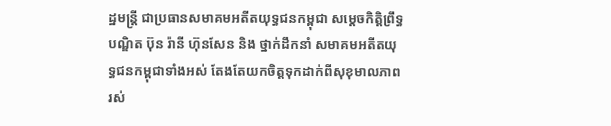ដ្ឋមន្រ្តី ជាប្រធានសមាគមអតីតយុទ្ធជនកម្ពុជា សម្តេចកិត្តិព្រឹទ្ធបណ្ឌិត ប៊ុន រ៉ានី ហ៊ុនសែន និង ថ្នាក់ដឹកនាំ សមាគមអតីតយុទ្ធជនកម្ពុជាទាំងអស់ តែងតែយកចិត្តទុកដាក់ពីសុខុមាលភាពរស់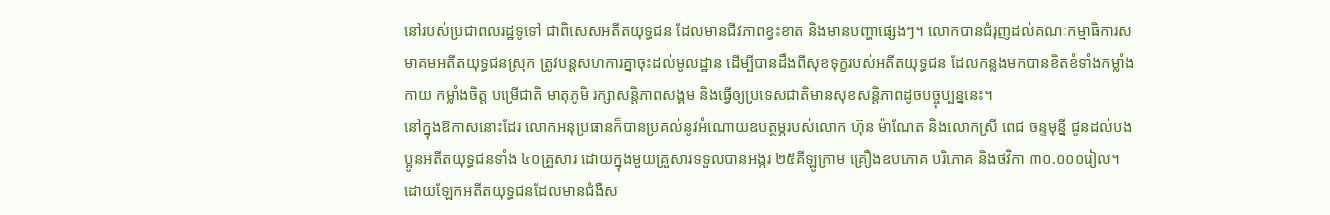នៅរបស់ប្រជាពលរដ្ឋទូទៅ ជាពិសេសអតីតយុទ្ធជន ដែលមានជីវភាពខ្វះខាត និងមានបញ្ហាផ្សេងៗ។ លោកបានជំរុញដល់គណៈកម្មាធិការសមាគមអតីតយុទ្ធជនស្រុក ត្រូវបន្តសហការគ្នាចុះដល់មូលដ្ឋាន ដើម្បីបានដឹងពីសុខទុក្ខរបស់អតីតយុទ្ធជន ដែលកន្លងមកបានខិតខំទាំងកម្លាំងកាយ កម្លាំងចិត្ត បម្រើជាតិ មាតុភូមិ រក្សាសន្តិភាពសង្គម និងធ្វើឲ្យប្រទេសជាតិមានសុខសន្តិភាពដូចបច្ចុប្បន្ននេះ។
នៅក្នុងឱកាសនោះដែរ លោកអនុប្រធានក៏បានប្រគល់នូវអំណោយឧបត្ថម្ភរបស់លោក ហ៊ុន ម៉ាណែត និងលោកស្រី ពេជ ចន្ទមុន្នី ជូនដល់បងប្អូនអតីតយុទ្ធជនទាំង ៤០គ្រួសារ ដោយក្នុងមួយគ្រួសារទទួលបានអង្ករ ២៥គីឡូក្រាម គ្រឿងឧបភោគ បរិភោគ និងថវិកា ៣០.០០០រៀល។ ដោយឡែកអតីតយុទ្ធជនដែលមានជំងឺស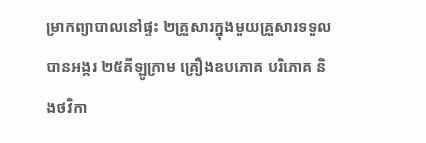ម្រាកព្យាបាលនៅផ្ទះ ២គ្រួសារក្នុងមួយគ្រួសារទទួលបានអង្ករ ២៥គីឡូក្រាម គ្រឿងឧបភោគ បរិភោគ និងថវិកា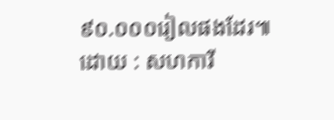៩០.០០០រៀលផងដែរ៕
ដោយ : សហការី